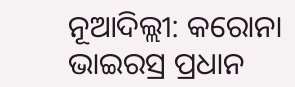ନୂଆଦିଲ୍ଲୀ: କରୋନା ଭାଇରସ୍ର ପ୍ରଧାନ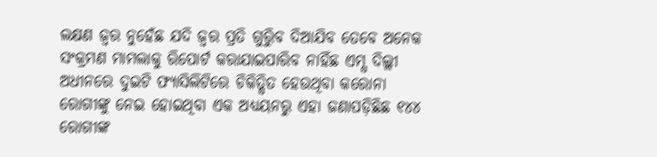ଲକ୍ଷଣ ଜ୍ୱର ନୁହେଁଛ ଯଦି ଜ୍ୱର ପ୍ରତି ଗୁରୁିବ ଦିଆଯିବ ତେବେ ଅନେକ ସଂକ୍ରମଣ ମାମଲାକୁ ରିପୋର୍ଟ କରାଯାଇପାରିବ ନାହିଁଛ ଏମ୍ସ ଦିଲ୍ଲୀ ଅଧୀନରେ ଦୁଇଟି ଫ୍ୟାସିଲିଟିରେ ଚିକିତ୍ସିତ ହେଉଥିବା କରୋନା ରୋଗୀଙ୍କୁ ନେଇ ହୋଇଥିବା ଏକ ଅଧ୍ୟୟନରୁ ଏହା ଜଣାପଡ଼ିଛିଛ ୧୪୪ ରୋଗୀଙ୍କ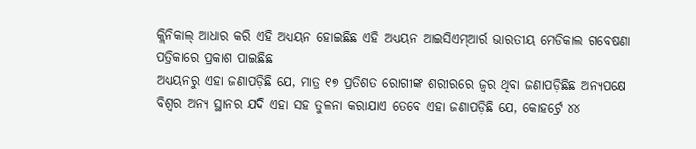କ୍ଲିନିକାଲ୍ ଆଧାର କରି ଏହି ଅଧ୍ୟୟନ ହୋଇଛିଛ ଏହି ଅଧ୍ୟୟନ ଆଇସିଏମ୍ଆର୍ର ଭାରତୀୟ ମେଡିକାଲ ଗବେଷଣା ପତ୍ରିକାରେ ପ୍ରକାଶ ପାଇଛିଛ
ଅଧ୍ୟୟନରୁ ଏହା ଜଣାପଡ଼ିଛି ଯେ, ମାତ୍ର ୧୭ ପ୍ରତିଶତ ରୋଗୀଙ୍କ ଶରୀରରେ ଜ୍ୱର ଥିବା ଜଣାପଡ଼ିଛିଛ ଅନ୍ୟପକ୍ଷେ ବିଶ୍ୱର ଅନ୍ୟ ସ୍ଥାନର ଯଦି ଏହା ସହ ତୁଳନା କରାଯାଏ ତେବେ ଏହା ଜଣାପଡ଼ିଛି ଯେ, କୋହର୍ଟ୍ରେ ୪୪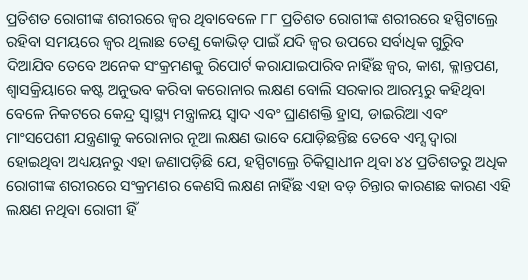ପ୍ରତିଶତ ରୋଗୀଙ୍କ ଶରୀରରେ ଜ୍ୱର ଥିବାବେଳେ ୮୮ ପ୍ରତିଶତ ରୋଗୀଙ୍କ ଶରୀରରେ ହସ୍ପିଟାଲ୍ରେ ରହିବା ସମୟରେ ଜ୍ୱର ଥିଲାଛ ତେଣୁ କୋଭିଡ୍ ପାଇଁ ଯଦି ଜ୍ୱର ଉପରେ ସର୍ବାଧିକ ଗୁରୁିବ ଦିଆଯିବ ତେବେ ଅନେକ ସଂକ୍ରମଣକୁ ରିପୋର୍ଟ କରାଯାଇପାରିବ ନାହିଁଛ ଜ୍ୱର, କାଶ, କ୍ଳାନ୍ତପଣ, ଶ୍ୱାସକ୍ରିୟାରେ କଷ୍ଟ ଅନୁଭବ କରିବା କରୋନାର ଲକ୍ଷଣ ବୋଲି ସରକାର ଆରମ୍ଭରୁ କହିଥିବା ବେଳେ ନିକଟରେ କେନ୍ଦ୍ର ସ୍ୱାସ୍ଥ୍ୟ ମନ୍ତ୍ରାଳୟ ସ୍ୱାଦ ଏବଂ ଘ୍ରାଣଶକ୍ତି ହ୍ରାସ, ଡାଇରିଆ ଏବଂ ମାଂସପେଶୀ ଯନ୍ତ୍ରଣାକୁ କରୋନାର ନୂଆ ଲକ୍ଷଣ ଭାବେ ଯୋଡ଼ିଛନ୍ତିଛ ତେବେ ଏମ୍ସ ଦ୍ୱାରା ହୋଇଥିବା ଅଧ୍ୟୟନରୁ ଏହା ଜଣାପଡ଼ିଛି ଯେ, ହସ୍ପିଟାଲ୍ରେ ଚିକିତ୍ସାଧୀନ ଥିବା ୪୪ ପ୍ରତିଶତରୁ ଅଧିକ ରୋଗୀଙ୍କ ଶରୀରରେ ସଂକ୍ରମଣର କେଣସି ଲକ୍ଷଣ ନାହିଁଛ ଏହା ବଡ଼ ଚିନ୍ତାର କାରଣଛ କାରଣ ଏହି ଲକ୍ଷଣ ନଥିବା ରୋଗୀ ହିଁ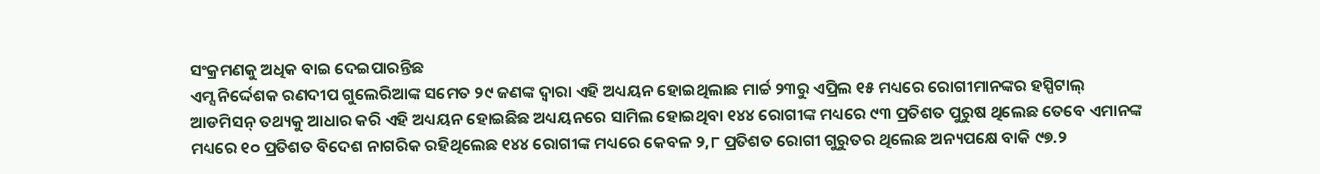ସଂକ୍ରମଣକୁ ଅଧିକ ବାଇ ଦେଇପାରନ୍ତିଛ
ଏମ୍ସ ନିର୍ଦ୍ଦେଶକ ରଣଦୀପ ଗୁଲେରିଆଙ୍କ ସମେତ ୨୯ ଜଣଙ୍କ ଦ୍ୱାରା ଏହି ଅଧ୍ୟୟନ ହୋଇଥିଲାଛ ମାର୍ଚ୍ଚ ୨୩ରୁ ଏପ୍ରିଲ ୧୫ ମଧ୍ୟରେ ରୋଗୀମାନଙ୍କର ହସ୍ପିଟାଲ୍ ଆଡମିସନ୍ ତଥ୍ୟକୁ ଆଧାର କରି ଏହି ଅଧ୍ୟୟନ ହୋଇଛିଛ ଅଧ୍ୟୟନରେ ସାମିଲ ହୋଇଥିବା ୧୪୪ ରୋଗୀଙ୍କ ମଧ୍ୟରେ ୯୩ ପ୍ରତିଶତ ପୁରୁଷ ଥିଲେଛ ତେବେ ଏମାନଙ୍କ ମଧ୍ୟରେ ୧୦ ପ୍ରତିଶତ ବିଦେଶ ନାଗରିକ ରହିଥିଲେଛ ୧୪୪ ରୋଗୀଙ୍କ ମଧ୍ୟରେ କେବଳ ୨,୮ ପ୍ରତିଶତ ରୋଗୀ ଗୁରୁତର ଥିଲେଛ ଅନ୍ୟପକ୍ଷେ ବାକି ୯୭.୨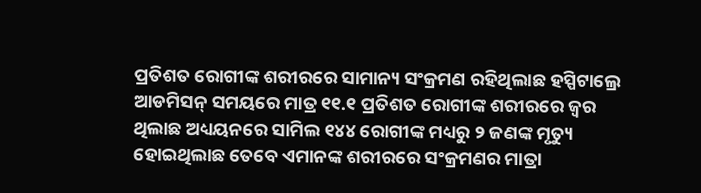ପ୍ରତିଶତ ରୋଗୀଙ୍କ ଶରୀରରେ ସାମାନ୍ୟ ସଂକ୍ରମଣ ରହିଥିଲାଛ ହସ୍ପିଟାଲ୍ରେ ଆଡମିସନ୍ ସମୟରେ ମାତ୍ର ୧୧.୧ ପ୍ରତିଶତ ରୋଗୀଙ୍କ ଶରୀରରେ ଜ୍ୱର ଥିଲାଛ ଅଧ୍ୟୟନରେ ସାମିଲ ୧୪୪ ରୋଗୀଙ୍କ ମଧ୍ୟରୁ ୨ ଜଣଙ୍କ ମୃତ୍ୟୁ ହୋଇଥିଲାଛ ତେବେ ଏମାନଙ୍କ ଶରୀରରେ ସଂକ୍ରମଣର ମାତ୍ରା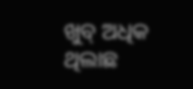ଖୁବ୍ ଅଧିକ ଥିଲାଛ